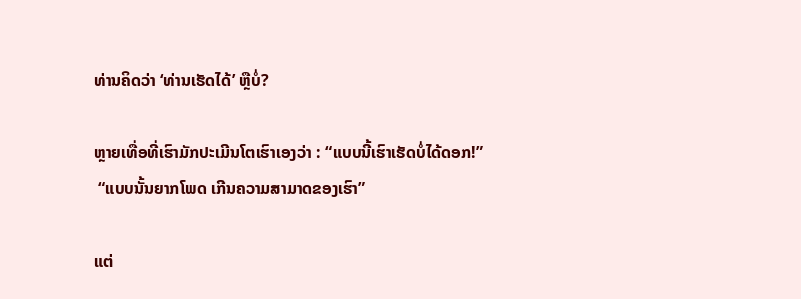ທ່ານຄິດວ່າ ‘ທ່ານເຮັດໄດ້’ ຫຼືບໍ່?

ຫຼາຍເທື່ອທີ່ເຮົາມັກປະເມີນໂຕເຮົາເອງວ່າ : “ແບບນີ້ເຮົາເຮັດບໍ່ໄດ້ດອກ!”
 “ແບບນັ້ນຍາກໂພດ ເກີນຄວາມສາມາດຂອງເຮົາ”

ແຕ່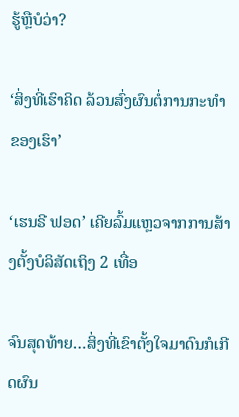ຮູ້ຫຼືບໍວ່າ?

‘ສິ່ງທີ່ເຮົາຄິດ ລ້ວນສົ່ງຜົນຕໍ່ການກະທຳຂອງເຮົາ’

‘ເຮນຣີ ຟອດ’ ເຄີຍລົ້ມແຫຼວຈາກການສ້າງຕັ້ງບໍລິສັດເຖິງ 2 ເທື່ອ

ຈົນສຸດທ້າຍ…ສິ່ງທີ່ເຂົາຕັ້ງໃຈມາດົນກໍເກີດຜົນ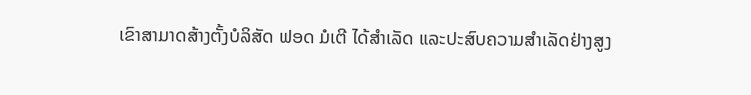ເຂົາສາມາດສ້າງຕັ້ງບໍລິສັດ ຟອດ ມໍເຕີ ໄດ້ສຳເລັດ ແລະປະສົບຄວາມສຳເລັດຢ່າງສູງ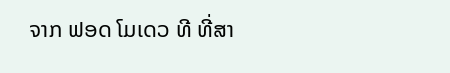ຈາກ ຟອດ ໂມເດວ ທີ ທີ່ສາ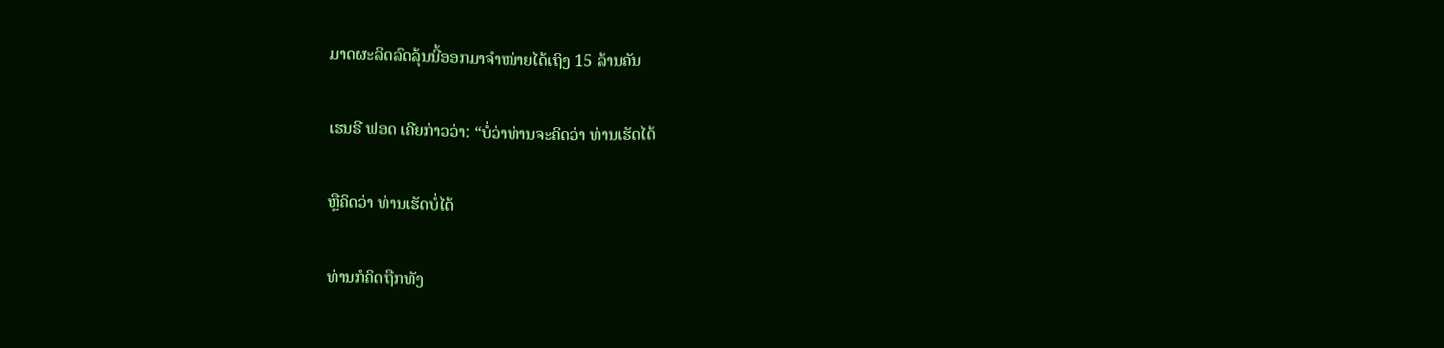ມາດຜະລິດລົດລຸ້ນນີ້ອອກມາຈໍາໜ່າຍໄດ້ເຖິງ 15 ລ້ານຄັນ

ເຮນຣີ ຟອດ ເຄີຍກ່າວວ່າ: “ບໍ່ວ່າທ່ານຈະຄິດວ່າ ທ່ານເຮັດໄດ້

ຫຼືຄິດວ່າ ທ່ານເຮັດບໍ່ໄດ້

ທ່ານກໍຄິດຖືກທັງ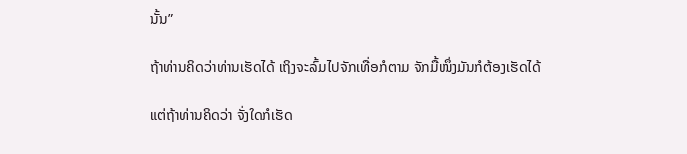ນັ້ນ”

ຖ້າທ່ານຄິດວ່າທ່ານເຮັດໄດ້ ເຖິງຈະລົ້ມໄປຈັກເທື່ອກໍຕາມ ຈັກມື້ໜຶ່ງມັນກໍຕ້ອງເຮັດໄດ້

ແຕ່ຖ້າທ່ານຄິດວ່າ ຈັ່ງໃດກໍເຮັດ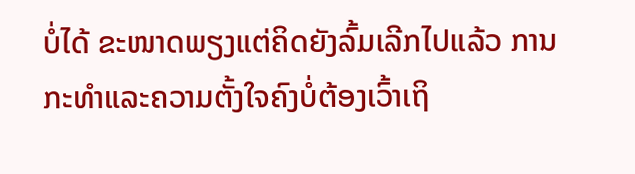ບໍ່ໄດ້ ຂະໜາດພຽງແຕ່ຄິດຍັງລົ້ມເລີກໄປແລ້ວ ການກະທຳແລະຄວາມຕັ້ງໃຈຄົງບໍ່ຕ້ອງເວົ້າເຖິ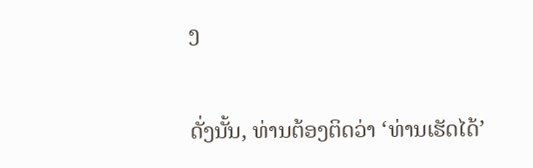ງ

ດັ່ງນັ້ນ, ທ່ານຕ້ອງຕິດວ່າ ‘ທ່ານເຮັດໄດ້’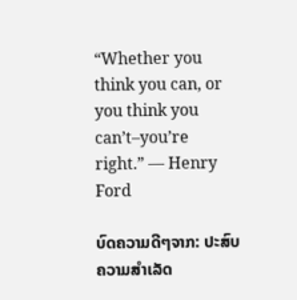“Whether you think you can, or you think you can’t–you’re right.” — Henry Ford

ບົດຄວາມດີໆຈາກ: ປະສົບຄວາມສຳເລັດ